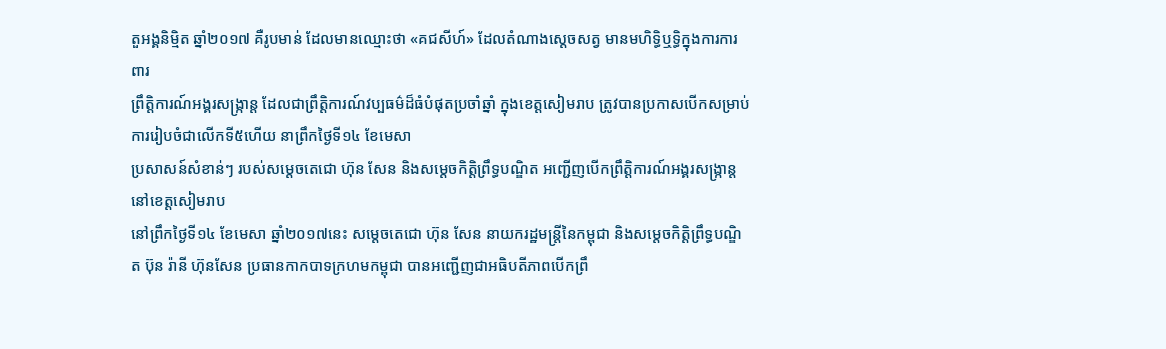តួអង្គនិម្មិត ឆ្នាំ២០១៧ គឺរូបមាន់ ដែលមានឈ្មោះថា «គជសីហ៍» ដែលតំណាងស្តេចសត្វ មានមហិទ្ធិឬទ្ធិក្នុងការការពារ
ព្រឹត្តិការណ៍អង្គរសង្ក្រាន្ត ដែលជាព្រឹត្តិការណ៍វប្បធម៌ដ៏ធំបំផុតប្រចាំឆ្នាំ ក្នុងខេត្តសៀមរាប ត្រូវបានប្រកាសបើកសម្រាប់ការរៀបចំជាលើកទី៥ហើយ នាព្រឹកថ្ងៃទី១៤ ខែមេសា
ប្រសាសន៍សំខាន់ៗ របស់សម្តេចតេជោ ហ៊ុន សែន និងសម្តេចកិត្តិព្រឹទ្ធបណ្ឌិត អញ្ជើញបើកព្រឹត្តិការណ៍អង្គរសង្រ្កាន្ត នៅខេត្តសៀមរាប
នៅព្រឹកថ្ងៃទី១៤ ខែមេសា ឆ្នាំ២០១៧នេះ សម្តេចតេជោ ហ៊ុន សែន នាយករដ្ឋមន្រ្តីនៃកម្ពុជា និងសម្តេចកិត្តិព្រឹទ្ធបណ្ឌិត ប៊ុន រ៉ានី ហ៊ុនសែន ប្រធានកាកបាទក្រហមកម្ពុជា បានអញ្ជើញជាអធិបតីភាពបើកព្រឹ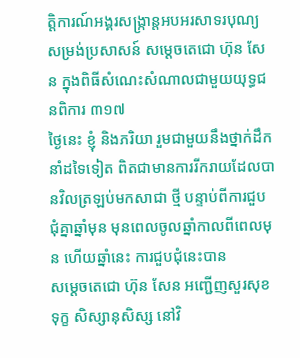ត្តិការណ៍អង្គរសង្រ្កាន្តអបអរសាទរបុណ្យ
សម្រង់ប្រសាសន៍ សម្តេចតេជោ ហ៊ុន សែន ក្នុងពិធីសំណេះសំណាលជាមួយយុទ្ធជនពិការ ៣១៧
ថ្ងៃនេះ ខ្ញុំ និងភរិយា រួមជាមួយនឹងថ្នាក់ដឹកនាំដទៃទៀត ពិតជាមានការរីករាយដែលបានវិលត្រឡប់មកសាជា ថ្មី បន្ទាប់ពីការជួបជុំគ្នាឆ្នាំមុន មុនពេលចូលឆ្នាំកាលពីពេលមុន ហើយឆ្នាំនេះ ការជួបជុំនេះបាន
សម្តេចតេជោ ហ៊ុន សែន អញ្ជើញសួរសុខទុក្ខ សិស្សានុសិស្ស នៅវិ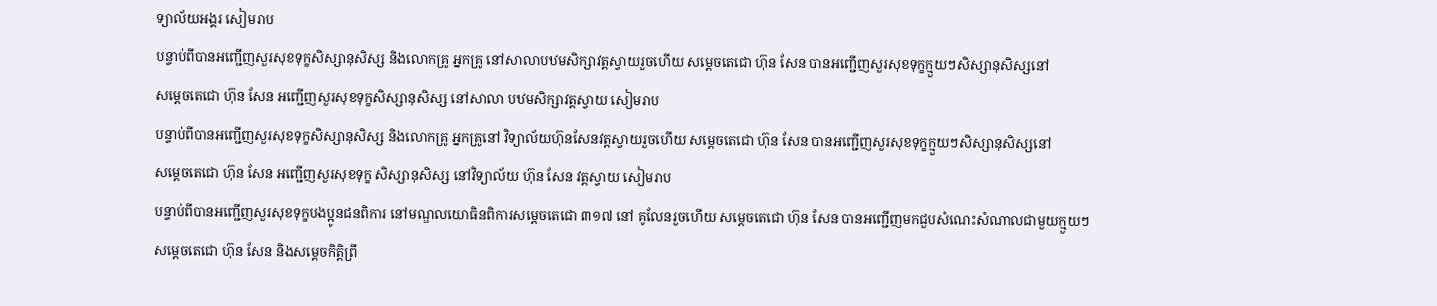ទ្យាល័យអង្គរ សៀមរាប
បន្ទាប់ពីបានអញ្ជើញសួរសុខទុក្ខសិស្សានុសិស្ស និងលោកគ្រូ អ្នកគ្រូ នៅសាលាបឋមសិក្សាវត្តស្វាយរួចហើយ សម្តេចតេជោ ហ៊ុន សែន បានអញ្ជើញសួរសុខទុក្ខក្មួយៗសិស្សានុសិស្សនៅ
សម្តេចតេជោ ហ៊ុន សែន អញ្ជើញសួរសុខទុក្ខសិស្សានុសិស្ស នៅសាលា បឋមសិក្សាវត្តស្វាយ សៀមរាប
បន្ទាប់ពីបានអញ្ជើញសួរសុខទុក្ខសិស្សានុសិស្ស និងលោកគ្រូ អ្នកគ្រូនៅ វិទ្យាល័យហ៊ុនសែនវត្តស្វាយរួចហើយ សម្តេចតេជោ ហ៊ុន សែន បានអញ្ជើញសួរសុខទុក្ខក្មួយៗសិស្សានុសិស្សនៅ
សម្តេចតេជោ ហ៊ុន សែន អញ្ជើញសួរសុខទុក្ខ សិស្សានុសិស្ស នៅវិទ្យាល័យ ហ៊ុន សែន វត្តស្វាយ សៀមរាប
បន្ទាប់ពីបានអញ្ជើញសួរសុខទុក្ខបងប្អូនជនពិការ នៅមណ្ឌលយោធិនពិការសម្តេចតេជោ ៣១៧ នៅ គូលែនរួចហើយ សម្តេចតេជោ ហ៊ុន សែន បានអញ្ជើញមកជួបសំណេះសំណាលជាមួយក្មួយៗ
សម្តេចតេជោ ហ៊ុន សែន និងសម្តេចកិត្តិព្រឹ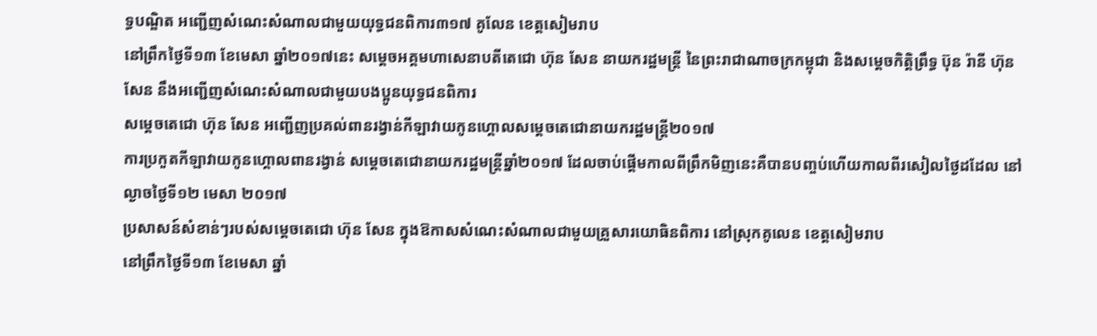ទ្ធបណ្ឌិត អញ្ជើញសំណេះសំណាលជាមួយយុទ្ធជនពិការ៣១៧ គូលែន ខេត្តសៀមរាប
នៅព្រឹកថ្ងៃទី១៣ ខែមេសា ឆ្នាំ២០១៧នេះ សម្តេចអគ្គមហាសេនាបតីតេជោ ហ៊ុន សែន នាយករដ្ឋមន្ត្រី នៃព្រះរាជាណាចក្រកម្ពុជា និងសម្តេចកិត្តិព្រឹទ្ធ ប៊ុន រ៉ានី ហ៊ុនសែន នឹងអញ្ជើញសំណេះសំណាលជាមួយបងប្អូនយុទ្ធជនពិការ
សម្តេចតេជោ ហ៊ុន សែន អញ្ជើញប្រគល់ពានរង្វាន់កីឡាវាយកូនហ្គោលសម្តេចតេជោនាយករដ្ឋមន្រ្តី២០១៧
ការប្រកួតកីឡាវាយកូនហ្គោលពានរង្វាន់ សម្តេចតេជោនាយករដ្ឋមន្រ្តីឆ្នាំ២០១៧ ដែលចាប់ផ្តើមកាលពីព្រឹកមិញនេះគឺបានបញ្ចប់ហើយកាលពីរសៀលថ្ងៃដដែល នៅល្ងាចថ្ងៃទី១២ មេសា ២០១៧
ប្រសាសន៍សំខាន់ៗរបស់សម្តេចតេជោ ហ៊ុន សែន ក្នុងឱកាសសំណេះសំណាលជាមួយគ្រួសារយោធិនពិការ នៅស្រុកគូលេន ខេត្តសៀមរាប
នៅព្រឹកថ្ងៃទី១៣ ខែមេសា ឆ្នាំ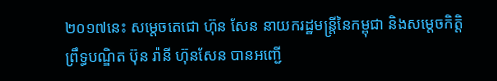២០១៧នេះ សម្តេចតេជោ ហ៊ុន សែន នាយករដ្ឋមន្រ្តីនៃកម្ពុជា និងសម្តេចកិត្តិព្រឹទ្ធបណ្ឌិត ប៊ុន រ៉ានី ហ៊ុនសែន បានអញ្ជើ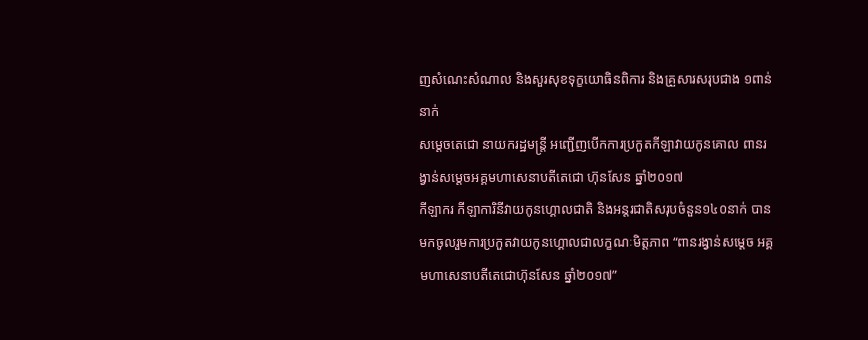ញសំណេះសំណាល និងសួរសុខទុក្ខយោធិនពិការ និងគ្រួសារសរុបជាង ១ពាន់នាក់
សម្តេចតេជោ នាយករដ្ឋមន្រ្តី អញ្ជើញបើកការប្រកួតកីឡាវាយកូនគោល ពានរង្វាន់សម្តេចអគ្គមហាសេនាបតីតេជោ ហ៊ុនសែន ឆ្នាំ២០១៧
កីឡាករ កីឡាការិនីវាយកូនហ្គោលជាតិ និងអន្តរជាតិសរុបចំនួន១៤០នាក់ បានមកចូលរួមការប្រកួតវាយកូនហ្គោលជាលក្ខណៈមិត្តភាព “ពានរង្វាន់សម្តេច អគ្គមហាសេនាបតីតេជោហ៊ុនសែន ឆ្នាំ២០១៧”